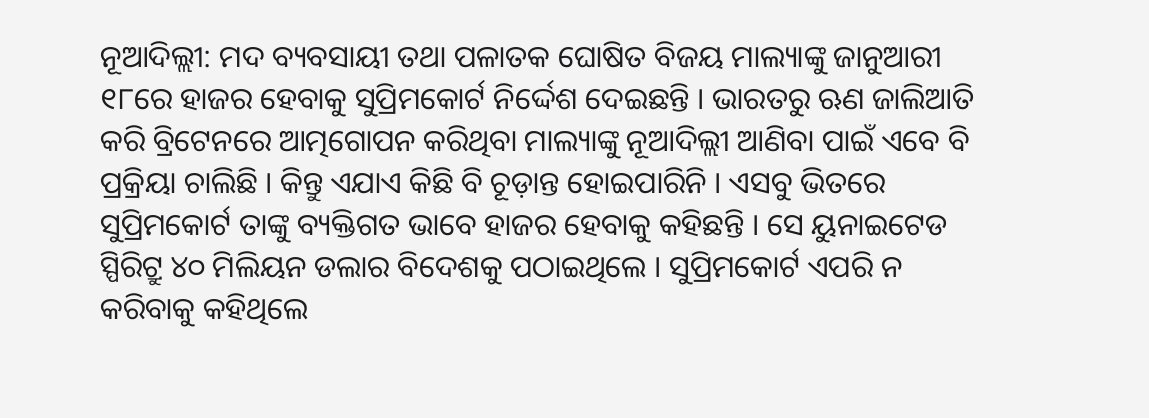ନୂଆଦିଲ୍ଲୀ: ମଦ ବ୍ୟବସାୟୀ ତଥା ପଳାତକ ଘୋଷିତ ବିଜୟ ମାଲ୍ୟାଙ୍କୁ ଜାନୁଆରୀ ୧୮ରେ ହାଜର ହେବାକୁ ସୁପ୍ରିମକୋର୍ଟ ନିର୍ଦ୍ଦେଶ ଦେଇଛନ୍ତି । ଭାରତରୁ ଋଣ ଜାଲିଆତି କରି ବ୍ରିଟେନରେ ଆତ୍ମଗୋପନ କରିଥିବା ମାଲ୍ୟାଙ୍କୁ ନୂଆଦିଲ୍ଲୀ ଆଣିବା ପାଇଁ ଏବେ ବି ପ୍ରକ୍ରିୟା ଚାଲିଛି । କିନ୍ତୁ ଏଯାଏ କିଛି ବି ଚୂଡ଼ାନ୍ତ ହୋଇପାରିନି । ଏସବୁ ଭିତରେ ସୁପ୍ରିମକୋର୍ଟ ତାଙ୍କୁ ବ୍ୟକ୍ତିଗତ ଭାବେ ହାଜର ହେବାକୁ କହିଛନ୍ତି । ସେ ୟୁନାଇଟେଡ ସ୍ପିରିଟ୍ରୁ ୪୦ ମିଲିୟନ ଡଲାର ବିଦେଶକୁ ପଠାଇଥିଲେ । ସୁପ୍ରିମକୋର୍ଟ ଏପରି ନ କରିବାକୁ କହିଥିଲେ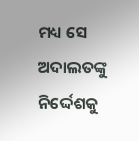ମଧ୍ୟ ସେ ଅଦାଲତଙ୍କୁ ନିର୍ଦ୍ଦେଶକୁ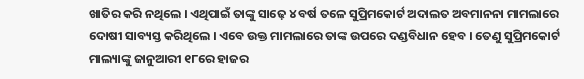ଖାତିର କରି ନଥିଲେ । ଏଥିପାଇଁ ତାଙ୍କୁ ସାଢ଼େ ୪ ବର୍ଷ ତଳେ ସୁପ୍ରିମକୋର୍ଟ ଅଦାଲତ ଅବମାନନା ମାମଲାରେ ଦୋଷୀ ସାବ୍ୟସ୍ତ କରିଥିଲେ । ଏବେ ଉକ୍ତ ମାମଲାରେ ତାଙ୍କ ଉପରେ ଦଣ୍ଡବିଧାନ ହେବ । ତେଣୁ ସୁପ୍ରିମକୋର୍ଟ ମାଲ୍ୟାଙ୍କୁ ଜାନୁଆରୀ ୧୮ରେ ହାଜର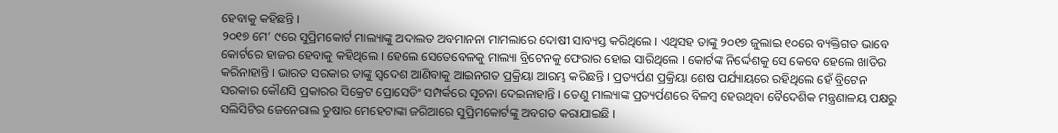ହେବାକୁ କହିଛନ୍ତି ।
୨୦୧୭ ମେ’ ୯ରେ ସୁପ୍ରିମକୋର୍ଟ ମାଲ୍ୟାଙ୍କୁ ଅଦାଲତ ଅବମାନନା ମାମଲାରେ ଦୋଷୀ ସାବ୍ୟସ୍ତ କରିଥିଲେ । ଏଥିସହ ତାଙ୍କୁ ୨୦୧୭ ଜୁଲାଇ ୧୦ରେ ବ୍ୟକ୍ତିଗତ ଭାବେ କୋର୍ଟରେ ହାଜର ହେବାକୁ କହିଥିଲେ । ହେଲେ ସେତେବେଳକୁ ମାଲ୍ୟା ବ୍ରିଟେନକୁ ଫେରାର ହୋଇ ସାରିଥିଲେ । କୋର୍ଟଙ୍କ ନିର୍ଦ୍ଦେଶକୁ ସେ କେବେ ହେଲେ ଖାତିର କରିନାହାନ୍ତି । ଭାରତ ସରକାର ତାଙ୍କୁ ସ୍ୱଦେଶ ଆଣିବାକୁ ଆଇନଗତ ପ୍ରକ୍ରିୟା ଆରମ୍ଭ କରିଛନ୍ତି । ପ୍ରତ୍ୟର୍ପଣ ପ୍ରକ୍ରିୟା ଶେଷ ପର୍ଯ୍ୟାୟରେ ରହିଥିଲେ ହେଁ ବ୍ରିଟେନ ସରକାର କୌଣସି ପ୍ରକାରର ସିକ୍ରେଟ ପ୍ରୋସେଡିଂ ସମ୍ପର୍କରେ ସୂଚନା ଦେଇନାହାନ୍ତି । ତେଣୁ ମାଲ୍ୟାଙ୍କ ପ୍ରତ୍ୟର୍ପଣରେ ବିଳମ୍ବ ହେଉଥିବା ବୈଦେଶିକ ମନ୍ତ୍ରଣାଳୟ ପକ୍ଷରୁ ସଲିସିଟିର ଜେନେରାଲ ତୁଷାର ମେହେଟାଙ୍କା ଜରିଆରେ ସୁପ୍ରିମକୋର୍ଟଙ୍କୁ ଅବଗତ କରାଯାଇଛି ।